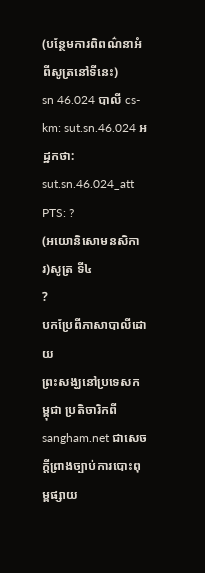(បន្ថែមការពិពណ៌នាអំពីសូត្រនៅទីនេះ)
sn 46.024 បាលី cs-km: sut.sn.46.024 អដ្ឋកថា: sut.sn.46.024_att PTS: ?
(អយោនិសោមនសិការ)សូត្រ ទី៤
?
បកប្រែពីភាសាបាលីដោយ
ព្រះសង្ឃនៅប្រទេសកម្ពុជា ប្រតិចារិកពី sangham.net ជាសេចក្តីព្រាងច្បាប់ការបោះពុម្ពផ្សាយ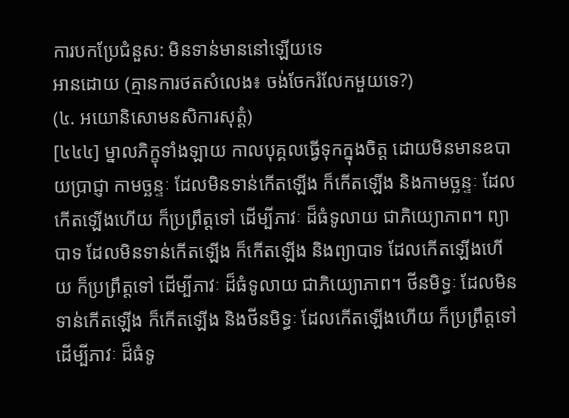ការបកប្រែជំនួស: មិនទាន់មាននៅឡើយទេ
អានដោយ (គ្មានការថតសំលេង៖ ចង់ចែករំលែកមួយទេ?)
(៤. អយោនិសោមនសិការសុត្តំ)
[៤៤៤] ម្នាលភិក្ខុទាំងឡាយ កាលបុគ្គលធ្វើទុកក្នុងចិត្ត ដោយមិនមានឧបាយប្រាជ្ញា កាមច្ឆន្ទៈ ដែលមិនទាន់កើតឡើង ក៏កើតឡើង និងកាមច្ឆន្ទៈ ដែលកើតឡើងហើយ ក៏ប្រព្រឹត្តទៅ ដើម្បីភាវៈ ដ៏ធំទូលាយ ជាភិយ្យោភាព។ ព្យាបាទ ដែលមិនទាន់កើតឡើង ក៏កើតឡើង និងព្យាបាទ ដែលកើតឡើងហើយ ក៏ប្រព្រឹត្តទៅ ដើម្បីភាវៈ ដ៏ធំទូលាយ ជាភិយ្យោភាព។ ថីនមិទ្ធៈ ដែលមិនទាន់កើតឡើង ក៏កើតឡើង និងថីនមិទ្ធៈ ដែលកើតឡើងហើយ ក៏ប្រព្រឹត្តទៅ ដើម្បីភាវៈ ដ៏ធំទូ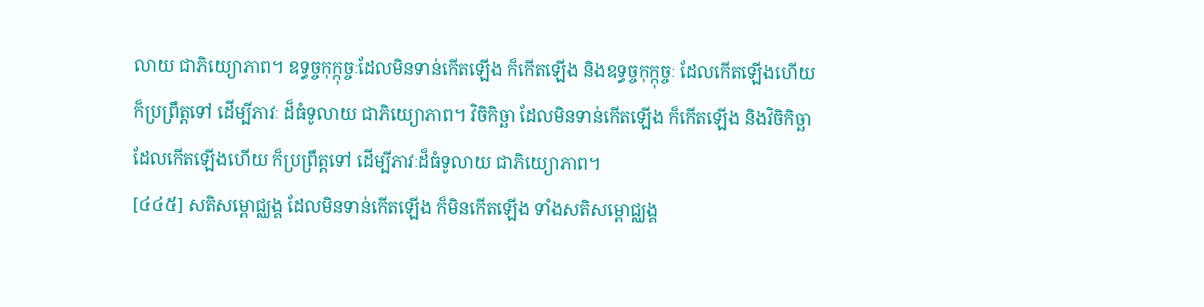លាយ ជាភិយ្យោភាព។ ឧទ្ធច្ចកុក្កុច្ចៈដែលមិនទាន់កើតឡើង ក៏កើតឡើង និងឧទ្ធច្ចកុក្កុច្ចៈ ដែលកើតឡើងហើយ ក៏ប្រព្រឹត្តទៅ ដើម្បីភាវៈ ដ៏ធំទូលាយ ជាភិយ្យោភាព។ វិចិកិច្ឆា ដែលមិនទាន់កើតឡើង ក៏កើតឡើង និងវិចិកិច្ឆា ដែលកើតឡើងហើយ ក៏ប្រព្រឹត្តទៅ ដើម្បីភាវៈដ៏ធំទូលាយ ជាភិយ្យោភាព។
[៤៤៥] សតិសម្ពោជ្ឈង្គ ដែលមិនទាន់កើតឡើង ក៏មិនកើតឡើង ទាំងសតិសម្ពោជ្ឈង្គ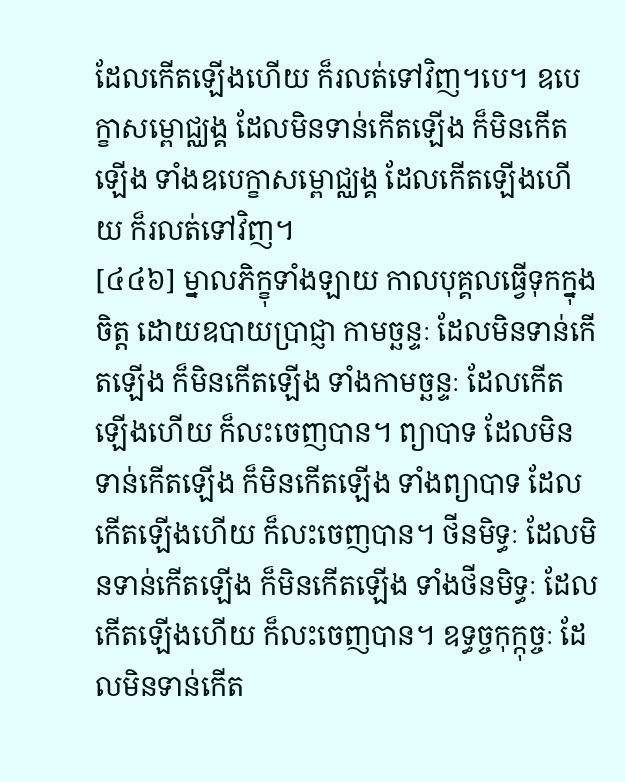ដែលកើតឡើងហើយ ក៏រលត់ទៅវិញ។បេ។ ឧបេក្ខាសម្ពោជ្ឈង្គ ដែលមិនទាន់កើតឡើង ក៏មិនកើតឡើង ទាំងឧបេក្ខាសម្ពោជ្ឈង្គ ដែលកើតឡើងហើយ ក៏រលត់ទៅវិញ។
[៤៤៦] ម្នាលភិក្ខុទាំងឡាយ កាលបុគ្គលធ្វើទុកក្នុងចិត្ត ដោយឧបាយប្រាជ្ញា កាមច្ឆន្ទៈ ដែលមិនទាន់កើតឡើង ក៏មិនកើតឡើង ទាំងកាមច្ឆន្ទៈ ដែលកើតឡើងហើយ ក៏លះចេញបាន។ ព្យាបាទ ដែលមិនទាន់កើតឡើង ក៏មិនកើតឡើង ទាំងព្យាបាទ ដែលកើតឡើងហើយ ក៏លះចេញបាន។ ថីនមិទ្ធៈ ដែលមិនទាន់កើតឡើង ក៏មិនកើតឡើង ទាំងថីនមិទ្ធៈ ដែលកើតឡើងហើយ ក៏លះចេញបាន។ ឧទ្ធច្ចកុក្កុច្ចៈ ដែលមិនទាន់កើត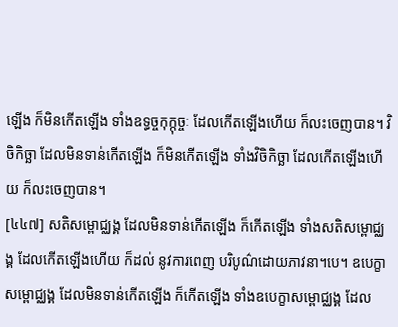ឡើង ក៏មិនកើតឡើង ទាំងឧទ្ធច្ចកុក្កុច្ចៈ ដែលកើតឡើងហើយ ក៏លះចេញបាន។ វិចិកិច្ឆា ដែលមិនទាន់កើតឡើង ក៏មិនកើតឡើង ទាំងវិចិកិច្ឆា ដែលកើតឡើងហើយ ក៏លះចេញបាន។
[៤៤៧] សតិសម្ពោជ្ឈង្គ ដែលមិនទាន់កើតឡើង ក៏កើតឡើង ទាំងសតិសម្ពោជ្ឈង្គ ដែលកើតឡើងហើយ ក៏ដល់ នូវការពេញ បរិបូណ៌ដោយភាវនា។បេ។ ឧបេក្ខាសម្ពោជ្ឈង្គ ដែលមិនទាន់កើតឡើង ក៏កើតឡើង ទាំងឧបេក្ខាសម្ពោជ្ឈង្គ ដែល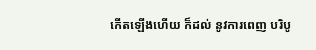កើតឡើងហើយ ក៏ដល់ នូវការពេញ បរិបូ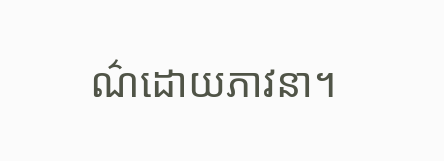ណ៌ដោយភាវនា។